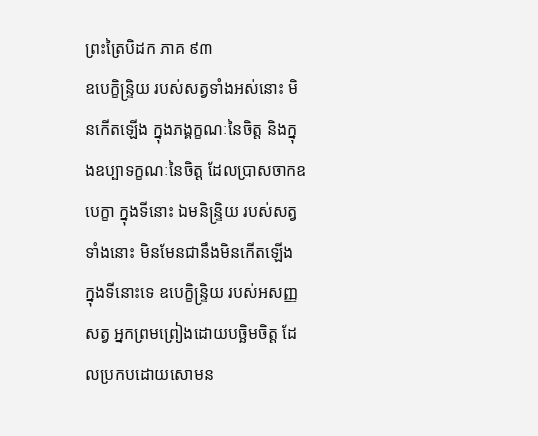ព្រះត្រៃបិដក ភាគ ៩៣
ឧបេក្ខិន្ទ្រិយ របស់សត្វទាំងអស់នោះ មិនកើតឡើង ក្នុងភង្គក្ខណៈនៃចិត្ត និងក្នុងឧប្បាទក្ខណៈនៃចិត្ត ដែលប្រាសចាកឧបេក្ខា ក្នុងទីនោះ ឯមនិន្ទ្រិយ របស់សត្វទាំងនោះ មិនមែនជានឹងមិនកើតឡើង ក្នុងទីនោះទេ ឧបេក្ខិន្ទ្រិយ របស់អសញ្ញសត្វ អ្នកព្រមព្រៀងដោយបច្ឆិមចិត្ត ដែលប្រកបដោយសោមន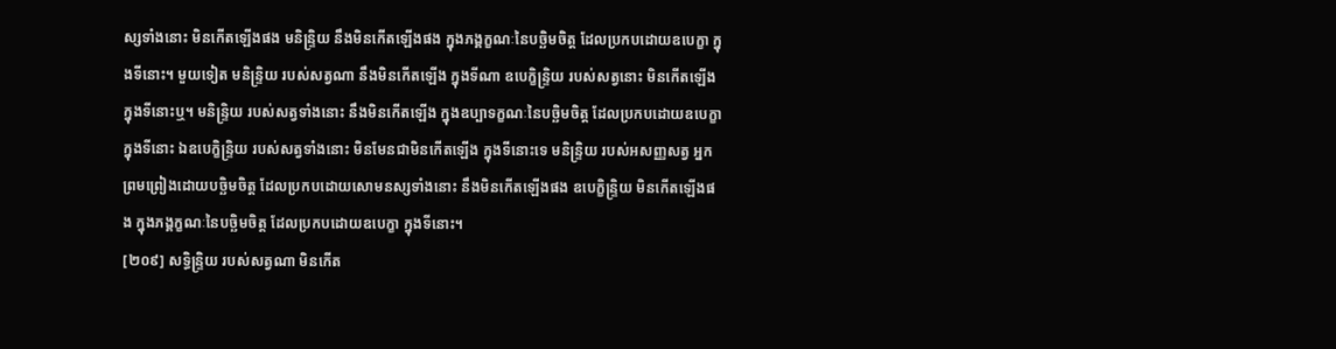ស្សទាំងនោះ មិនកើតឡើងផង មនិន្ទ្រិយ នឹងមិនកើតឡើងផង ក្នុងភង្គក្ខណៈនៃបច្ឆិមចិត្ត ដែលប្រកបដោយឧបេក្ខា ក្នុងទីនោះ។ មួយទៀត មនិន្ទ្រិយ របស់សត្វណា នឹងមិនកើតឡើង ក្នុងទីណា ឧបេក្ខិន្ទ្រិយ របស់សត្វនោះ មិនកើតឡើង ក្នុងទីនោះឬ។ មនិន្ទ្រិយ របស់សត្វទាំងនោះ នឹងមិនកើតឡើង ក្នុងឧប្បាទក្ខណៈនៃបច្ឆិមចិត្ត ដែលប្រកបដោយឧបេក្ខា ក្នុងទីនោះ ឯឧបេក្ខិន្ទ្រិយ របស់សត្វទាំងនោះ មិនមែនជាមិនកើតឡើង ក្នុងទីនោះទេ មនិន្ទ្រិយ របស់អសញ្ញសត្វ អ្នកព្រមព្រៀងដោយបច្ឆិមចិត្ត ដែលប្រកបដោយសោមនស្សទាំងនោះ នឹងមិនកើតឡើងផង ឧបេក្ខិន្ទ្រិយ មិនកើតឡើងផង ក្នុងភង្គក្ខណៈនៃបច្ឆិមចិត្ត ដែលប្រកបដោយឧបេក្ខា ក្នុងទីនោះ។
[២០៩] សទ្ធិន្ទ្រិយ របស់សត្វណា មិនកើត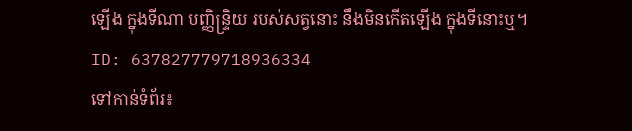ឡើង ក្នុងទីណា បញ្ញិន្ទ្រិយ របស់សត្វនោះ នឹងមិនកើតឡើង ក្នុងទីនោះឬ។
ID: 637827779718936334
ទៅកាន់ទំព័រ៖